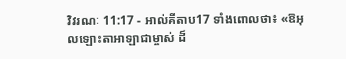វិវរណៈ 11:17 - អាល់គីតាប17 ទាំងពោលថា៖ «ឱអុលឡោះតាអាឡាជាម្ចាស់ ដ៏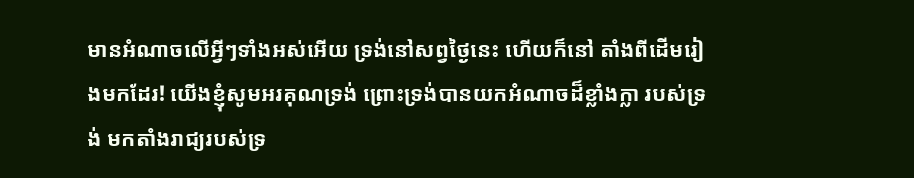មានអំណាចលើអ្វីៗទាំងអស់អើយ ទ្រង់នៅសព្វថ្ងៃនេះ ហើយក៏នៅ តាំងពីដើមរៀងមកដែរ! យើងខ្ញុំសូមអរគុណទ្រង់ ព្រោះទ្រង់បានយកអំណាចដ៏ខ្លាំងក្លា របស់ទ្រង់ មកតាំងរាជ្យរបស់ទ្រ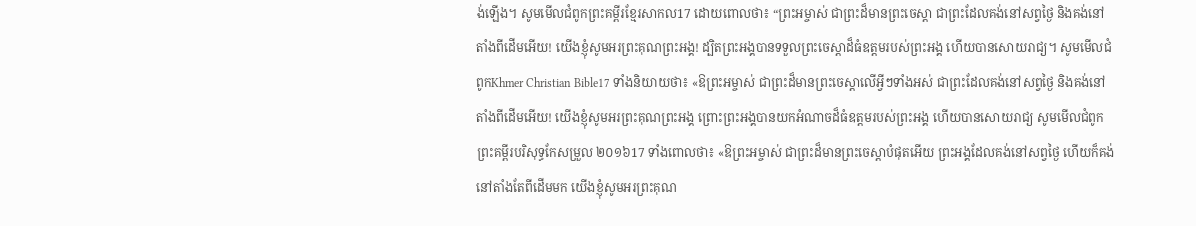ង់ឡើង។ សូមមើលជំពូកព្រះគម្ពីរខ្មែរសាកល17 ដោយពោលថា៖ “ព្រះអម្ចាស់ ជាព្រះដ៏មានព្រះចេស្ដា ជាព្រះដែលគង់នៅសព្វថ្ងៃ និងគង់នៅតាំងពីដើមអើយ! យើងខ្ញុំសូមអរព្រះគុណព្រះអង្គ! ដ្បិតព្រះអង្គបានទទួលព្រះចេស្ដាដ៏ធំឧត្ដមរបស់ព្រះអង្គ ហើយបានសោយរាជ្យ។ សូមមើលជំពូកKhmer Christian Bible17 ទាំងនិយាយថា៖ «ឱព្រះអម្ចាស់ ជាព្រះដ៏មានព្រះចេស្ដាលើអ្វីៗទាំងអស់ ជាព្រះដែលគង់នៅសព្វថ្ងៃ និងគង់នៅតាំងពីដើមអើយ! យើងខ្ញុំសូមអរព្រះគុណព្រះអង្គ ព្រោះព្រះអង្គបានយកអំណាចដ៏ធំឧត្ដមរបស់ព្រះអង្គ ហើយបានសោយរាជ្យ សូមមើលជំពូកព្រះគម្ពីរបរិសុទ្ធកែសម្រួល ២០១៦17 ទាំងពោលថា៖ «ឱព្រះអម្ចាស់ ជាព្រះដ៏មានព្រះចេស្តាបំផុតអើយ ព្រះអង្គដែលគង់នៅសព្វថ្ងៃ ហើយក៏គង់នៅតាំងតែពីដើមមក យើងខ្ញុំសូមអរព្រះគុណ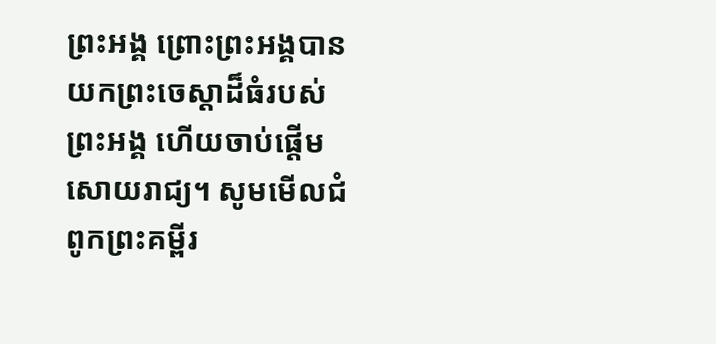ព្រះអង្គ ព្រោះព្រះអង្គបានយកព្រះចេស្តាដ៏ធំរបស់ព្រះអង្គ ហើយចាប់ផ្ដើមសោយរាជ្យ។ សូមមើលជំពូកព្រះគម្ពីរ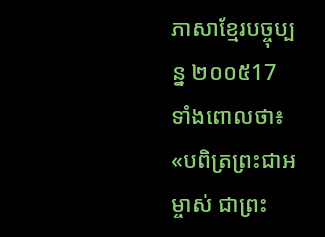ភាសាខ្មែរបច្ចុប្បន្ន ២០០៥17 ទាំងពោលថា៖ «បពិត្រព្រះជាអម្ចាស់ ជាព្រះ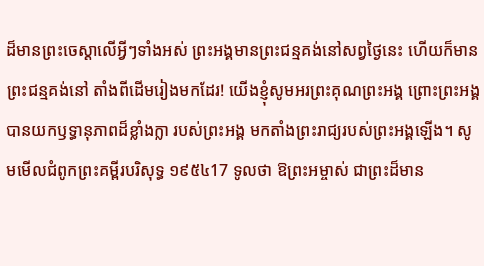ដ៏មានព្រះចេស្ដាលើអ្វីៗទាំងអស់ ព្រះអង្គមានព្រះជន្មគង់នៅសព្វថ្ងៃនេះ ហើយក៏មានព្រះជន្មគង់នៅ តាំងពីដើមរៀងមកដែរ! យើងខ្ញុំសូមអរព្រះគុណព្រះអង្គ ព្រោះព្រះអង្គបានយកឫទ្ធានុភាពដ៏ខ្លាំងក្លា របស់ព្រះអង្គ មកតាំងព្រះរាជ្យរបស់ព្រះអង្គឡើង។ សូមមើលជំពូកព្រះគម្ពីរបរិសុទ្ធ ១៩៥៤17 ទូលថា ឱព្រះអម្ចាស់ ជាព្រះដ៏មាន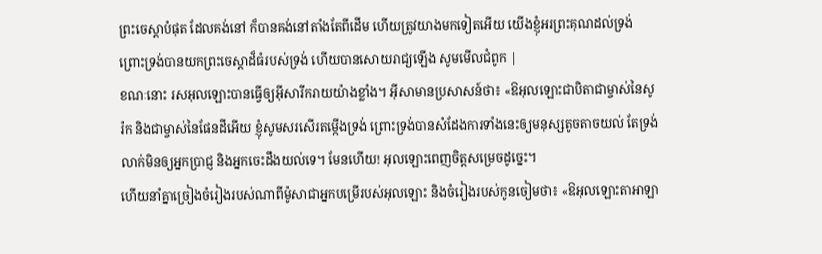ព្រះចេស្តាបំផុត ដែលគង់នៅ ក៏បានគង់នៅតាំងតែពីដើម ហើយត្រូវយាងមកទៀតអើយ យើងខ្ញុំអរព្រះគុណដល់ទ្រង់ ព្រោះទ្រង់បានយកព្រះចេស្តាដ៏ធំរបស់ទ្រង់ ហើយបានសោយរាជ្យឡើង សូមមើលជំពូក |
ខណៈនោះ រសអុលឡោះបានធ្វើឲ្យអ៊ីសារីករាយយ៉ាងខ្លាំង។ អ៊ីសាមានប្រសាសន៍ថា៖ «ឱអុលឡោះជាបិតាជាម្ចាស់នៃសូរ៉ក និងជាម្ចាស់នៃផែនដីអើយ ខ្ញុំសូមសរសើរតម្កើងទ្រង់ ព្រោះទ្រង់បានសំដែងការទាំងនេះឲ្យមនុស្សតូចតាចយល់ តែទ្រង់លាក់មិនឲ្យអ្នកប្រាជ្ញ និងអ្នកចេះដឹងយល់ទេ។ មែនហើយ! អុលឡោះពេញចិត្តសម្រេចដូច្នេះ។
ហើយនាំគ្នាច្រៀងចំរៀងរបស់ណាពីម៉ូសាជាអ្នកបម្រើរបស់អុលឡោះ និងចំរៀងរបស់កូនចៀមថា៖ «ឱអុលឡោះតាអាឡា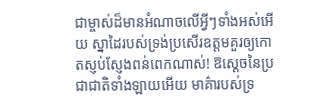ជាម្ចាស់ដ៏មានអំណាចលើអ្វីៗទាំងអស់អើយ ស្នាដៃរបស់ទ្រង់ប្រសើរឧត្ដមគួរឲ្យកោតស្ញប់ស្ញែងពន់ពេកណាស់! ឱស្តេចនៃប្រជាជាតិទាំងឡាយអើយ មាគ៌ារបស់ទ្រ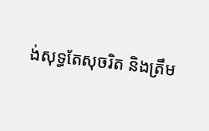ង់សុទ្ធតែសុចរិត និងត្រឹម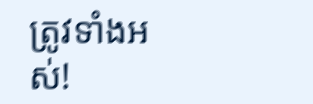ត្រូវទាំងអស់!